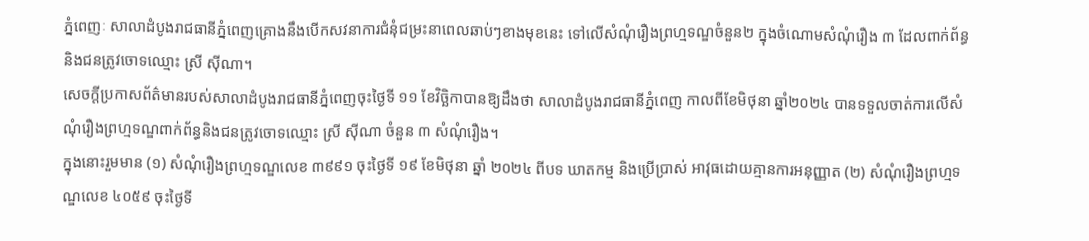ភ្នំពេញៈ សាលាដំបូងរាជធានីភ្នំពេញគ្រោងនឹងបើកសវនាការជំនុំជម្រះនាពេលឆាប់ៗខាងមុខនេះ ទៅលើសំណុំរឿងព្រហ្មទណ្ឌចំនួន២ ក្នុងចំណោមសំណុំរឿង ៣ ដែលពាក់ព័ន្ធនិងជនត្រូវចោទឈ្មោះ ស្រី ស៊ីណា។
សេចក្តីប្រកាសព័ត៌មានរបស់សាលាដំបូងរាជធានីភ្នំពេញចុះថ្ងៃទី ១១ ខែវិច្ឆិកាបានឱ្យដឹងថា សាលាដំបូងរាជធានីភ្នំពេញ កាលពីខែមិថុនា ឆ្នាំ២០២៤ បានទទួលចាត់ការលើសំណុំរឿងព្រហ្មទណ្ឌពាក់ព័ន្ធនិងជនត្រូវចោទឈ្មោះ ស្រី ស៊ីណា ចំនួន ៣ សំណុំរឿង។
ក្នុងនោះរួមមាន (១) សំណុំរឿងព្រហ្មទណ្ឌលេខ ៣៩៩១ ចុះថ្ងៃទី ១៩ ខែមិថុនា ឆ្នាំ ២០២៤ ពីបទ ឃាតកម្ម និងប្រើប្រាស់ អាវុធដោយគ្មានការអនុញ្ញាត (២) សំណុំរឿងព្រហ្មទណ្ឌលេខ ៤០៥៩ ចុះថ្ងៃទី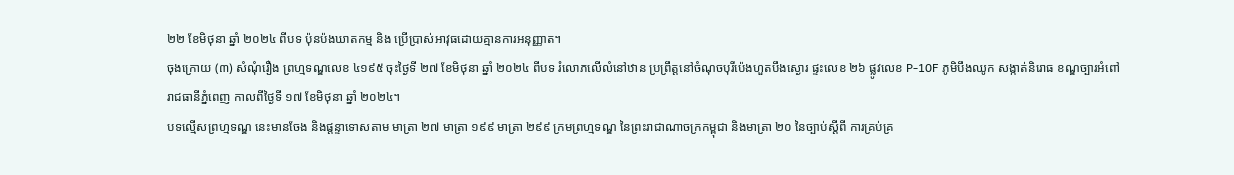២២ ខែមិថុនា ឆ្នាំ ២០២៤ ពីបទ ប៉ុនប៉ងឃាតកម្ម និង ប្រើប្រាស់អាវុធដោយគ្មានការអនុញ្ញាត។
ចុងក្រោយ (៣) សំណុំរឿង ព្រហ្មទណ្ឌលេខ ៤១៩៥ ចុះថ្ងៃទី ២៧ ខែមិថុនា ឆ្នាំ ២០២៤ ពីបទ រំលោភលើលំនៅឋាន ប្រព្រឹត្តនៅចំណុចបុរីប៉េងហួតបឹងស្ងោរ ផ្ទះលេខ ២៦ ផ្លូវលេខ P-10F ភូមិបឹងឈូក សង្កាត់និរោធ ខណ្ឌច្បារអំពៅ រាជធានីភ្នំពេញ កាលពីថ្ងៃទី ១៧ ខែមិថុនា ឆ្នាំ ២០២៤។
បទល្មើសព្រហ្មទណ្ឌ នេះមានចែង និងផ្តន្ទាទោសតាម មាត្រា ២៧ មាត្រា ១៩៩ មាត្រា ២៩៩ ក្រមព្រហ្មទណ្ឌ នៃព្រះរាជាណាចក្រកម្ពុជា និងមាត្រា ២០ នៃច្បាប់ស្តីពី ការគ្រប់គ្រ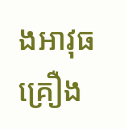ងអាវុធ គ្រឿង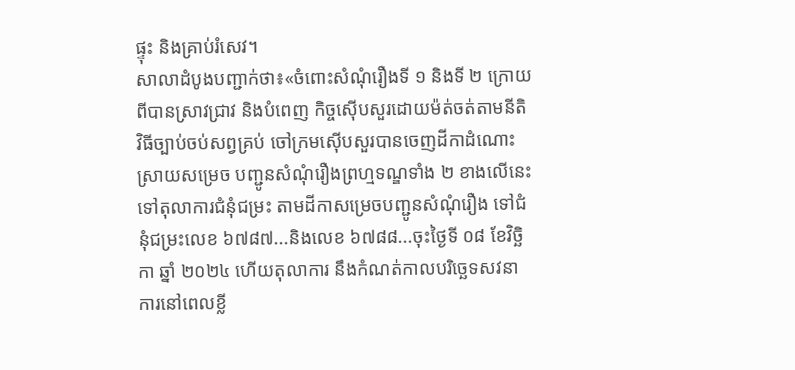ផ្ទុះ និងគ្រាប់រំសេវ។
សាលាដំបូងបញ្ជាក់ថា៖«ចំពោះសំណុំរឿងទី ១ និងទី ២ ក្រោយពីបានស្រាវជ្រាវ និងបំពេញ កិច្ចស៊ើបសួរដោយម៉ត់ចត់តាមនីតិវិធីច្បាប់ចប់សព្វគ្រប់ ចៅក្រមស៊ើបសួរបានចេញដីកាដំណោះស្រាយសម្រេច បញ្ជូនសំណុំរឿងព្រហ្មទណ្ឌទាំង ២ ខាងលើនេះ ទៅតុលាការជំនុំជម្រះ តាមដីកាសម្រេចបញ្ជូនសំណុំរឿង ទៅជំនុំជម្រះលេខ ៦៧៨៧...និងលេខ ៦៧៨៨...ចុះថ្ងៃទី ០៨ ខែវិច្ឆិកា ឆ្នាំ ២០២៤ ហើយតុលាការ នឹងកំណត់កាលបរិច្ឆេទសវនាការនៅពេលខ្លី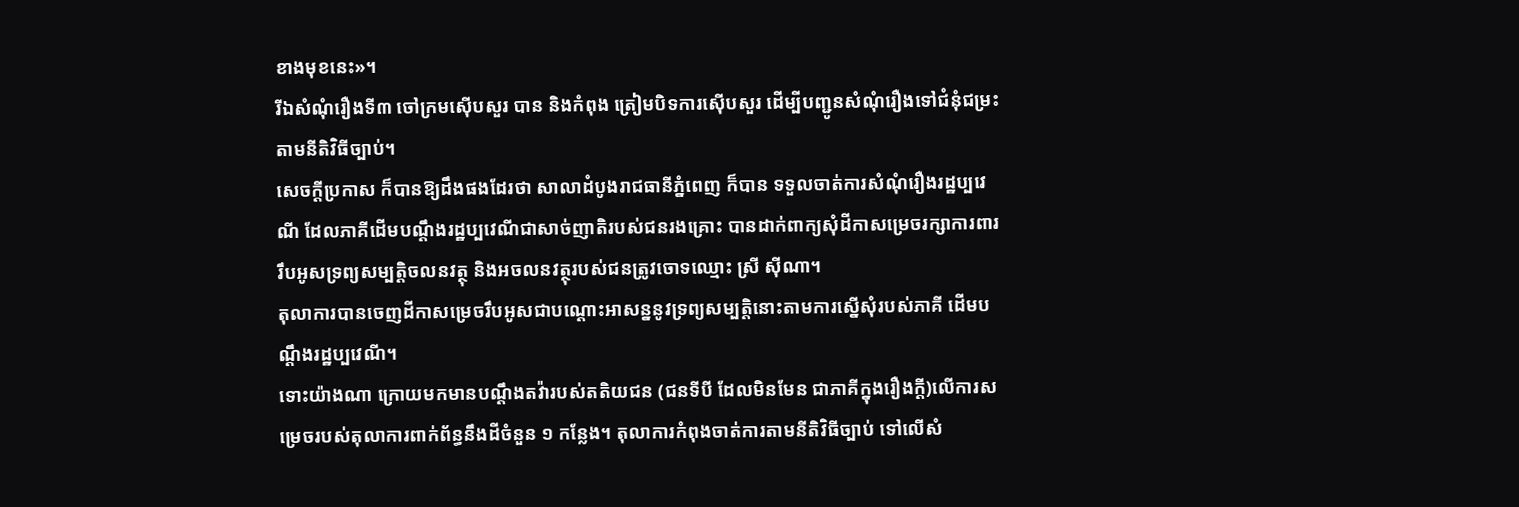ខាងមុខនេះ»។
រីឯសំណុំរឿងទី៣ ចៅក្រមស៊ើបសួរ បាន និងកំពុង ត្រៀមបិទការស៊ើបសួរ ដើម្បីបញ្ជូនសំណុំរឿងទៅជំនុំជម្រះ តាមនីតិវិធីច្បាប់។
សេចក្តីប្រកាស ក៏បានឱ្យដឹងផងដែរថា សាលាដំបូងរាជធានីភ្នំពេញ ក៏បាន ទទួលចាត់ការសំណុំរឿងរដ្ឋប្បវេណី ដែលភាគីដើមបណ្តឹងរដ្ឋប្បវេណីជាសាច់ញាតិរបស់ជនរងគ្រោះ បានដាក់ពាក្យសុំដីកាសម្រេចរក្សាការពាររឹបអូសទ្រព្យសម្បត្តិចលនវត្ថុ និងអចលនវត្ថុរបស់ជនត្រូវចោទឈ្មោះ ស្រី ស៊ីណា។
តុលាការបានចេញដីកាសម្រេចរឹបអូសជាបណ្តោះអាសន្ននូវទ្រព្យសម្បត្តិនោះតាមការស្នើសុំរបស់ភាគី ដើមបណ្តឹងរដ្ឋប្បវេណី។
ទោះយ៉ាងណា ក្រោយមកមានបណ្ដឹងតវ៉ារបស់តតិយជន (ជនទីបី ដែលមិនមែន ជាភាគីក្នុងរឿងក្តី)លើការសម្រេចរបស់តុលាការពាក់ព័ន្ធនឹងដីចំនួន ១ កន្លែង។ តុលាការកំពុងចាត់ការតាមនីតិវិធីច្បាប់ ទៅលើសំ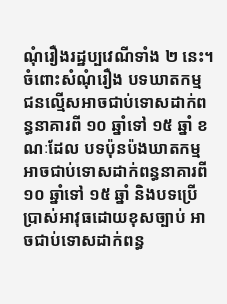ណុំរឿងរដ្ឋប្បវេណីទាំង ២ នេះ។
ចំពោះសំណុំរឿង បទឃាតកម្ម ជនល្មើសអាចជាប់ទោសដាក់ពន្ធនាគារពី ១០ ឆ្នាំទៅ ១៥ ឆ្នាំ ខណៈដែល បទប៉ុនប៉ងឃាតកម្ម អាចជាប់ទោសដាក់ពន្ធនាគារពី ១០ ឆ្នាំទៅ ១៥ ឆ្នាំ និងបទប្រើប្រាស់អាវុធដោយខុសច្បាប់ អាចជាប់ទោសដាក់ពន្ធ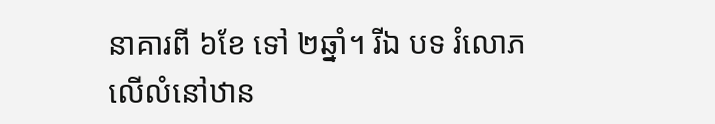នាគារពី ៦ខែ ទៅ ២ឆ្នាំ។ រីឯ បទ រំលោភលើលំនៅឋាន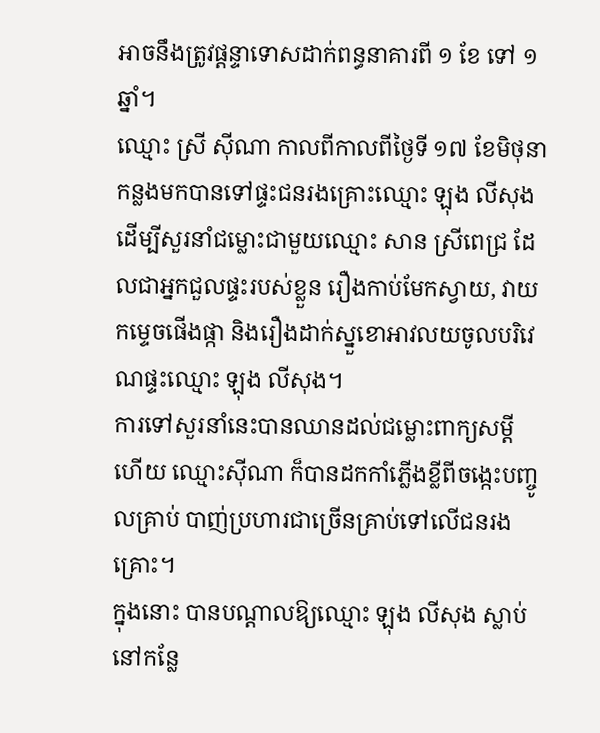អាចនឹងត្រូវផ្តន្ទាទោសដាក់ពន្ធនាគារពី ១ ខែ ទៅ ១ ឆ្នាំ។
ឈ្មោះ ស្រី ស៊ីណា កាលពីកាលពីថ្ងៃទី ១៧ ខែមិថុនាកន្លងមកបានទៅផ្ទះជនរងគ្រោះឈ្មោះ ឡុង លីសុង ដើម្បីសួរនាំជម្លោះជាមួយឈ្មោះ សាន ស្រីពេជ្រ ដែលជាអ្នកជួលផ្ទះរបស់ខ្លួន រឿងកាប់មែកស្វាយ, វាយកម្ទេចផើងផ្កា និងរឿងដាក់ស្នួខោអាវលយចូលបរិវេណផ្ទះឈ្មោះ ឡុង លីសុង។
ការទៅសួរនាំនេះបានឈានដល់ជម្លោះពាក្យសម្តី ហើយ ឈ្មោះស៊ីណា ក៏បានដកកាំភ្លើងខ្លីពីចង្កេះបញ្ចូលគ្រាប់ បាញ់ប្រហារជាច្រើនគ្រាប់ទៅលើជនរងគ្រោះ។
ក្នុងនោះ បានបណ្តាលឱ្យឈ្មោះ ឡុង លីសុង ស្លាប់នៅកន្លែ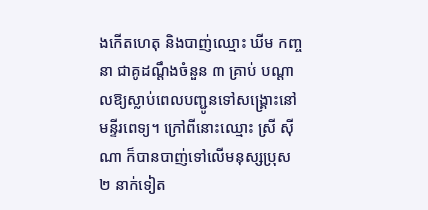ងកើតហេតុ និងបាញ់ឈ្មោះ ឃីម កញ្ចនា ជាគូដណ្តឹងចំនួន ៣ គ្រាប់ បណ្តាលឱ្យស្លាប់ពេលបញ្ជូនទៅសង្គ្រោះនៅមន្ទីរពេទ្យ។ ក្រៅពីនោះឈ្មោះ ស្រី ស៊ីណា ក៏បានបាញ់ទៅលើមនុស្សប្រុស ២ នាក់ទៀត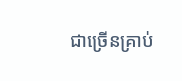ជាច្រើនគ្រាប់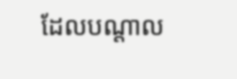ដែលបណ្តាល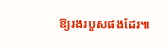ឱ្យរងរបួសផងដែរ៕